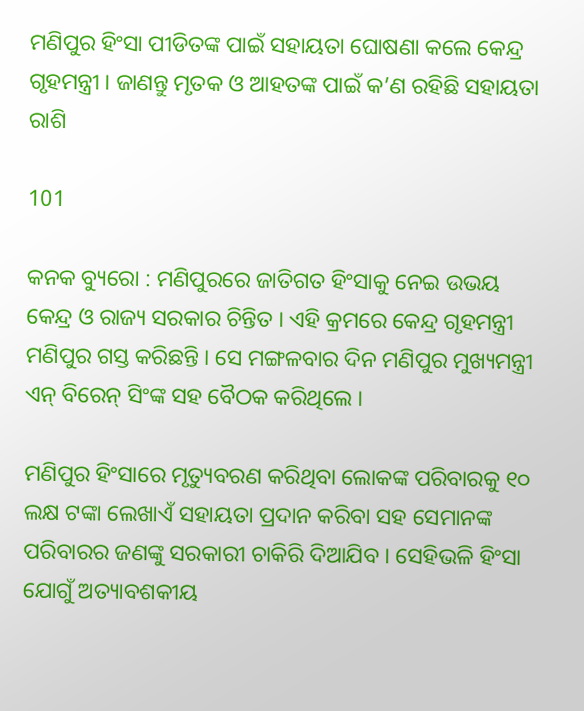ମଣିପୁର ହିଂସା ପୀଡିତଙ୍କ ପାଇଁ ସହାୟତା ଘୋଷଣା କଲେ କେନ୍ଦ୍ର ଗୃହମନ୍ତ୍ରୀ । ଜାଣନ୍ତୁ ମୃତକ ଓ ଆହତଙ୍କ ପାଇଁ କ’ଣ ରହିଛି ସହାୟତା ରାଶି

101

କନକ ବ୍ୟୁରୋ : ମଣିପୁରରେ ଜାତିଗତ ହିଂସାକୁ ନେଇ ଉଭୟ କେନ୍ଦ୍ର ଓ ରାଜ୍ୟ ସରକାର ଚିନ୍ତିତ । ଏହି କ୍ରମରେ କେନ୍ଦ୍ର ଗୃହମନ୍ତ୍ରୀ ମଣିପୁର ଗସ୍ତ କରିଛନ୍ତି । ସେ ମଙ୍ଗଳବାର ଦିନ ମଣିପୁର ମୁଖ୍ୟମନ୍ତ୍ରୀ ଏନ୍ ବିରେନ୍ ସିଂଙ୍କ ସହ ବୈଠକ କରିଥିଲେ ।

ମଣିପୁର ହିଂସାରେ ମୃତ୍ୟୁବରଣ କରିଥିବା ଲୋକଙ୍କ ପରିବାରକୁ ୧୦ ଲକ୍ଷ ଟଙ୍କା ଲେଖାଏଁ ସହାୟତା ପ୍ରଦାନ କରିବା ସହ ସେମାନଙ୍କ ପରିବାରର ଜଣଙ୍କୁ ସରକାରୀ ଚାକିରି ଦିଆଯିବ । ସେହିଭଳି ହିଂସା ଯୋଗୁଁ ଅତ୍ୟାବଶକୀୟ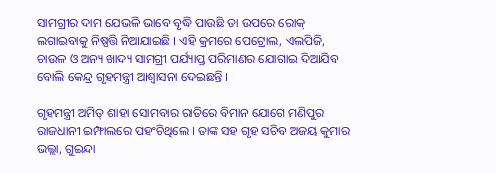ସାମଗ୍ରୀର ଦାମ ଯେଭଳି ଭାବେ ବୃଦ୍ଧି ପାଉଛି ତା ଉପରେ ରୋକ୍ ଲଗାଇବାକୁ ନିଷ୍ପତ୍ତି ନିଆଯାଇଛି । ଏହି କ୍ରମରେ ପେଟ୍ରୋଲ, ଏଲପିଜି, ଚାଉଳ ଓ ଅନ୍ୟ ଖାଦ୍ୟ ସାମଗ୍ରୀ ପର୍ଯ୍ୟାପ୍ତ ପରିମାଣର ଯୋଗାଇ ଦିଆଯିବ ବୋଲି କେନ୍ଦ୍ର ଗୃହମନ୍ତ୍ରୀ ଆଶ୍ୱାସନା ଦେଇଛନ୍ତି ।

ଗୃହମନ୍ତ୍ରୀ ଅମିତ୍ ଶାହା ସୋମବାର ରାତିରେ ବିମାନ ଯୋଗେ ମଣିପୁର ରାଜଧାନୀ ଇମ୍ଫାଲରେ ପହଂଚିଥିଲେ । ତାଙ୍କ ସହ ଗୃହ ସଚିବ ଅଜୟ କୁମାର ଭଲ୍ଲା, ଗୁଇନ୍ଦା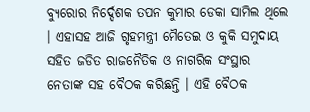ବ୍ୟୁରୋର ନିର୍ଦ୍ଦେଶକ ତପନ କୁମାର ଡେକା ସାମିଲ ଥିଲେ । ଏହାସହ ଆଜି ଗୃହମନ୍ତ୍ରୀ ମୈତେଇ ଓ କୁକି ସମୁଦାୟ ସହିତ ଜଡିତ ରାଜନୈତିକ ଓ ନାଗରିକ ସଂସ୍ଥାର ନେତାଙ୍କ ସହ ବୈଠକ କରିଛନ୍ତି । ଏହି ବୈଠକ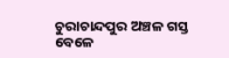ଚୁରାଚାନ୍ଦପୁର ଅଞ୍ଚଳ ଗସ୍ତ ବେଳେ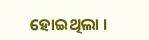ହୋଇଥିଲା ।